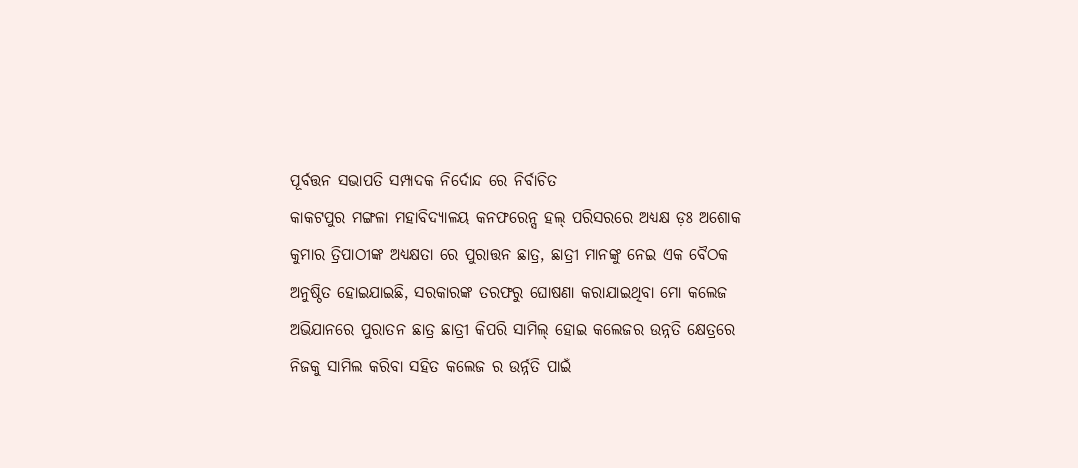ପୂର୍ବତ୍ତନ ସଭାପତି ସମ୍ପାଦକ ନିର୍ଦୋନ୍ଦ ରେ ନିର୍ବାଚିତ
କାକଟପୁର ମଙ୍ଗଳା ମହାବିଦ୍ୟାଳୟ କନଫରେନ୍ସ ହଲ୍ ପରିସରରେ ଅଧ୍ୟକ୍ଷ ଡ଼ଃ ଅଶୋକ କୁମାର ତ୍ରିପାଠୀଙ୍କ ଅଧ୍ୟକ୍ଷତା ରେ ପୁରାତ୍ତନ ଛାତ୍ର, ଛାତ୍ରୀ ମାନଙ୍କୁ ନେଇ ଏକ ବୈଠକ ଅନୁଷ୍ଠିତ ହୋଇଯାଇଛି, ସରକାରଙ୍କ ତରଫରୁ ଘୋଷଣା କରାଯାଇଥିବା ମୋ କଲେଜ ଅଭିଯାନରେ ପୁରାତନ ଛାତ୍ର ଛାତ୍ରୀ କିପରି ସାମିଲ୍ ହୋଇ କଲେଜର ଉନ୍ନତି କ୍ଷେତ୍ରରେ ନିଜକୁ ସାମିଲ କରିବା ସହିତ କଲେଜ ର ଉର୍ନ୍ନତି ପାଇଁ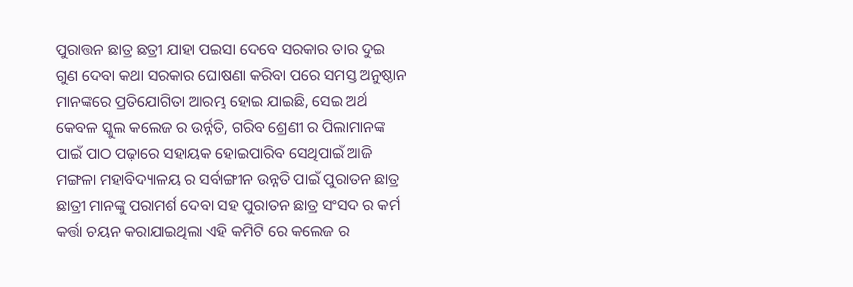ପୁରାତ୍ତନ ଛାତ୍ର ଛତ୍ରୀ ଯାହା ପଇସା ଦେବେ ସରକାର ତାର ଦୁଇ ଗୁଣ ଦେବା କଥା ସରକାର ଘୋଷଣା କରିବା ପରେ ସମସ୍ତ ଅନୁଷ୍ଠାନ ମାନଙ୍କରେ ପ୍ରତିଯୋଗିତା ଆରମ୍ଭ ହୋଇ ଯାଇଛି, ସେଇ ଅର୍ଥ କେବଳ ସ୍କୁଲ କଲେଜ ର ଉର୍ନ୍ନତି, ଗରିବ ଶ୍ରେଣୀ ର ପିଲାମାନଙ୍କ ପାଇଁ ପାଠ ପଢ଼ାରେ ସହାୟକ ହୋଇପାରିବ ସେଥିପାଇଁ ଆଜି ମଙ୍ଗଳା ମହାବିଦ୍ୟାଳୟ ର ସର୍ବାଙ୍ଗୀନ ଉନ୍ନତି ପାଇଁ ପୁରାତନ ଛାତ୍ର ଛାତ୍ରୀ ମାନଙ୍କୁ ପରାମର୍ଶ ଦେବା ସହ ପୁରାତନ ଛାତ୍ର ସଂସଦ ର କର୍ମ କର୍ତ୍ତା ଚୟନ କରାଯାଇଥିଲା ଏହି କମିଟି ରେ କଲେଜ ର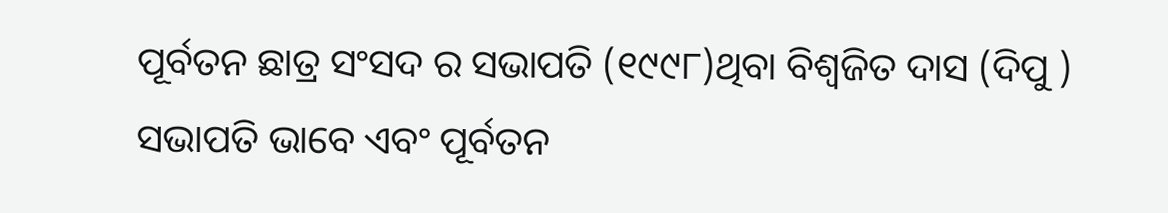ପୂର୍ବତନ ଛାତ୍ର ସଂସଦ ର ସଭାପତି (୧୯୯୮)ଥିବା ବିଶ୍ଵଜିତ ଦାସ (ଦିପୁ ) ସଭାପତି ଭାବେ ଏବଂ ପୂର୍ବତନ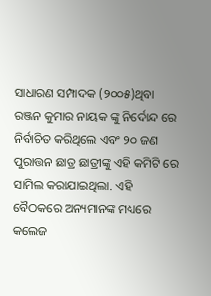ସାଧାରଣ ସମ୍ପାଦକ (୨୦୦୫)ଥିବା ରଞ୍ଜନ କୁମାର ନାୟକ ଙ୍କୁ ନିର୍ଦୋନ୍ଦ ରେ ନିର୍ବାଚିତ କରିଥିଲେ ଏବଂ ୨୦ ଜଣ ପୁରାତ୍ତନ ଛାତ୍ର ଛାତ୍ରୀଙ୍କୁ ଏହି କମିଟି ରେ ସାମିଲ କରାଯାଇଥିଲା. ଏହି ବୈଠକରେ ଅନ୍ୟମାନଙ୍କ ମଧ୍ୟରେ କଲେଜ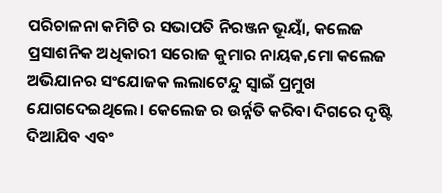ପରିଚାଳନା କମିଟି ର ସଭାପତି ନିରଞ୍ଜନ ଭୂୟାଁ, କଲେଜ ପ୍ରସାଶନିକ ଅଧିକାରୀ ସରୋଜ କୁମାର ନାୟକ,ମୋ କଲେଜ ଅଭିଯାନର ସଂଯୋଜକ ଲଲାଟେନ୍ଦୁ ସ୍ବାଇଁ ପ୍ରମୁଖ ଯୋଗଦେଇଥିଲେ। କେଲେଜ ର ଉର୍ନ୍ନତି କରିବା ଦିଗରେ ଦୃଷ୍ଟି ଦିଆଯିବ ଏବଂ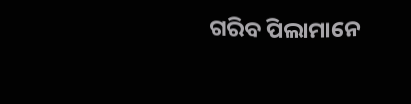ଗରିବ ପିଲାମାନେ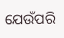ଯେଉଁପରି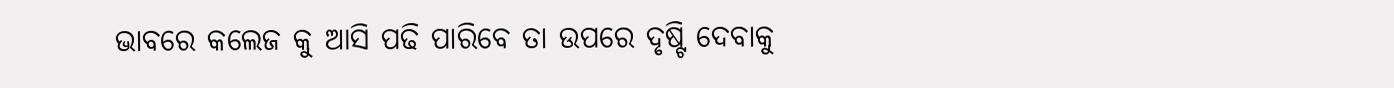ଭାବରେ କଲେଜ କୁ ଆସି ପଢି ପାରିବେ ତା ଉପରେ ଦୃଷ୍ଟି ଦେବାକୁ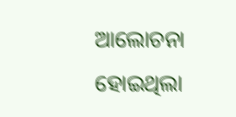ଆଲୋଚନା ହୋଇଥିଲା